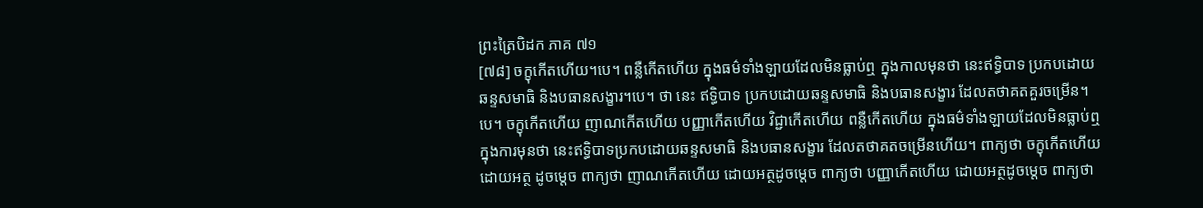ព្រះត្រៃបិដក ភាគ ៧១
[៧៨] ចក្ខុកើតហើយ។បេ។ ពន្លឺកើតហើយ ក្នុងធម៌ទាំងឡាយដែលមិនធ្លាប់ឮ ក្នុងកាលមុនថា នេះឥទ្ធិបាទ ប្រកបដោយឆន្ទសមាធិ និងបធានសង្ខារ។បេ។ ថា នេះ ឥទ្ធិបាទ ប្រកបដោយឆន្ទសមាធិ និងបធានសង្ខារ ដែលតថាគតគួរចម្រើន។បេ។ ចក្ខុកើតហើយ ញាណកើតហើយ បញ្ញាកើតហើយ វិជ្ជាកើតហើយ ពន្លឺកើតហើយ ក្នុងធម៌ទាំងឡាយដែលមិនធ្លាប់ឮក្នុងការមុនថា នេះឥទ្ធិបាទប្រកបដោយឆន្ទសមាធិ និងបធានសង្ខារ ដែលតថាគតចម្រើនហើយ។ ពាក្យថា ចក្ខុកើតហើយ ដោយអត្ថ ដូចម្តេច ពាក្យថា ញាណកើតហើយ ដោយអត្ថដូចម្តេច ពាក្យថា បញ្ញាកើតហើយ ដោយអត្ថដូចម្តេច ពាក្យថា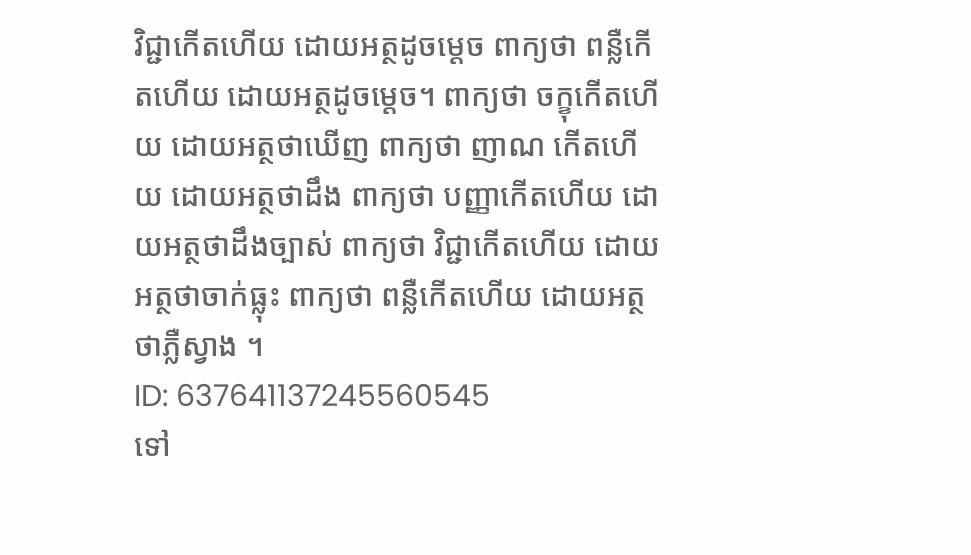វិជ្ជាកើតហើយ ដោយអត្ថដូចម្តេច ពាក្យថា ពន្លឺកើតហើយ ដោយអត្ថដូចម្តេច។ ពាក្យថា ចក្ខុកើតហើយ ដោយអត្ថថាឃើញ ពាក្យថា ញាណ កើតហើយ ដោយអត្ថថាដឹង ពាក្យថា បញ្ញាកើតហើយ ដោយអត្ថថាដឹងច្បាស់ ពាក្យថា វិជ្ជាកើតហើយ ដោយអត្ថថាចាក់ធ្លុះ ពាក្យថា ពន្លឺកើតហើយ ដោយអត្ថថាភ្លឺស្វាង ។
ID: 637641137245560545
ទៅ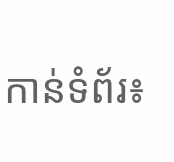កាន់ទំព័រ៖